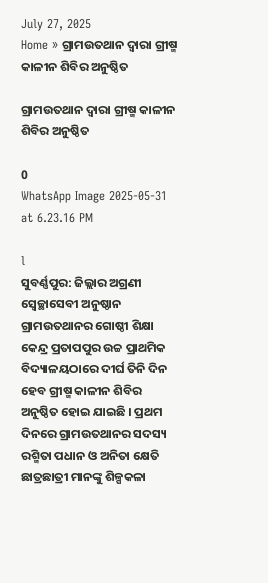July 27, 2025
Home » ଗ୍ରାମଉତଥାନ ଦ୍ଵାରା ଗ୍ରୀଷ୍ମ କାଳୀନ ଶିବିର ଅନୁଷ୍ଠିତ

ଗ୍ରାମଉତଥାନ ଦ୍ଵାରା ଗ୍ରୀଷ୍ମ କାଳୀନ ଶିବିର ଅନୁଷ୍ଠିତ

0
WhatsApp Image 2025-05-31 at 6.23.16 PM

l
ସୁବର୍ଣ୍ଣପୁର: ଜିଲ୍ଲାର ଅଗ୍ରଣୀ ସ୍ଵେଚ୍ଛାସେବୀ ଅନୁଷ୍ଠାନ ଗ୍ରାମଉତଥାନର ଗୋଷ୍ଠୀ ଶିକ୍ଷା କେନ୍ଦ୍ର ପ୍ରତାପପୁର ଉଚ୍ଚ ପ୍ରାଥମିକ ବିଦ୍ୟାଳୟଠାରେ ଦୀର୍ଘ ତିନି ଦିନ ହେବ ଗ୍ରୀଷ୍ମ କାଳୀନ ଶିବିର ଅନୁଷ୍ଠିତ ହୋଇ ଯାଇଛି । ପ୍ରଥମ ଦିନରେ ଗ୍ରାମଉତଥାନର ସଦସ୍ୟ ରଶ୍ମିତା ପଧାନ ଓ ଅନିତା କ୍ଷେତି ଛାତ୍ରଛାତ୍ରୀ ମାନଙ୍କୁ ଶିଳ୍ପକଳା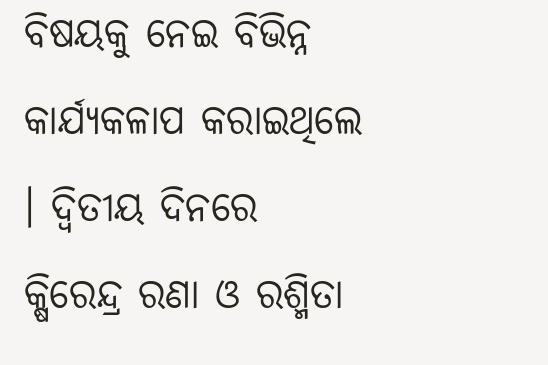ବିଷୟକୁ ନେଇ ବିଭିନ୍ନ କାର୍ଯ୍ୟକଳାପ କରାଇଥିଲେ । ଦ୍ଵିତୀୟ ଦିନରେ କ୍ଷିରେନ୍ଦ୍ର ରଣା ଓ ରଶ୍ମିତା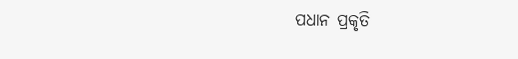ପଧାନ ପ୍ରକୃତି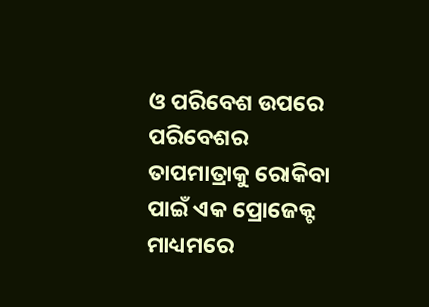ଓ ପରିବେଶ ଉପରେ ପରିବେଶର ତାପମାତ୍ରାକୁ ରୋକିବା ପାଇଁ ଏକ ପ୍ରୋଜେକ୍ଟ ମାଧ୍ୟମରେ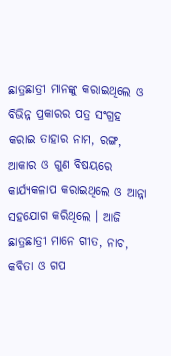ଛାତ୍ରଛାତ୍ରୀ ମାନଙ୍କୁ କରାଇଥିଲେ ଓ ବିଭିନ୍ନ ପ୍ରକାରର ପତ୍ର ସଂଗ୍ରହ କରାଇ ତାହାର ନାମ, ରଙ୍ଗ, ଆକାର ଓ ଗୁଣ ବିଷୟରେ କାର୍ଯ୍ୟକଳାପ କରାଇଥିଲେ ଓ ଆନ୍ନା ସହଯୋଗ କରିଥିଲେ । ଆଜି ଛାତ୍ରଛାତ୍ରୀ ମାନେ ଗୀତ, ନାଚ, କବିତା ଓ ଗପ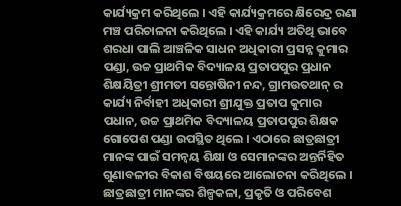କାର୍ଯ୍ୟକ୍ରମ କରିଥିଲେ । ଏହି କାର୍ଯ୍ୟକ୍ରମରେ କ୍ଷିରେନ୍ଦ୍ର ରଣା ମଞ୍ଚ ପରିଚାଳନା କରିଥିଲେ । ଏହି କାର୍ଯ୍ୟ ଅତିଥି ଭାବେ ଶରଧା ପାଲି ଆଞ୍ଚଳିକ ସାଧନ ଅଧିକାରୀ ପ୍ରସନ୍ନ କୁମାର ପଣ୍ଡା, ଉଚ୍ଚ ପ୍ରାଥମିକ ବିଦ୍ୟାଳୟ ପ୍ରତାପପୁର ପ୍ରଧାନ ଶିକ୍ଷୟିତ୍ରୀ ଶ୍ରୀମତୀ ସନ୍ତୋଷିନୀ ନନ୍ଦ, ଗ୍ରାମଉତଥାନ୍ ର କାର୍ଯ୍ୟ ନିର୍ବାହୀ ଅଧିକାରୀ ଶ୍ରୀଯୁକ୍ତ ପ୍ରତାପ କୁମାର ପଧାନ, ଉଚ୍ଚ ପ୍ରାଥମିକ ବିଦ୍ୟାଳୟ ପ୍ରତାପପୁର ଶିକ୍ଷକ ଗୋପେଶ ପଣ୍ଡା ଉପସ୍ଥିତ ଥିଲେ । ଏଠାରେ ଛାତ୍ରଛାତ୍ରୀ ମାନଙ୍କ ପାଇଁ ସମନ୍ଵୟ ଶିକ୍ଷା ଓ ସେମାନଙ୍କର ଅନ୍ତର୍ନିହିତ ଗୁଣାବଳୀର ବିକାଶ ବିଷୟରେ ଆଲୋଚନା କରିଥିଲେ । ଛାତ୍ରଛାତ୍ରୀ ମାନଙ୍କର ଶିଳ୍ପକଳା, ପ୍ରକୃତି ଓ ପରିବେଶ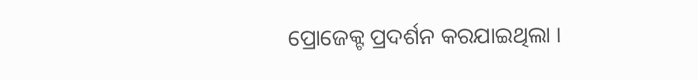ପ୍ରୋଜେକ୍ଟ ପ୍ରଦର୍ଶନ କରଯାଇଥିଲା ।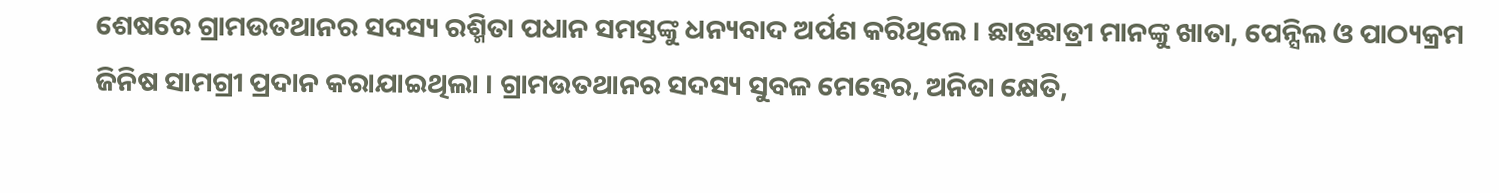ଶେଷରେ ଗ୍ରାମଉତଥାନର ସଦସ୍ୟ ରଶ୍ମିତା ପଧାନ ସମସ୍ତଙ୍କୁ ଧନ୍ୟବାଦ ଅର୍ପଣ କରିଥିଲେ । ଛାତ୍ରଛାତ୍ରୀ ମାନଙ୍କୁ ଖାତା, ପେନ୍ସିଲ ଓ ପାଠ୍ୟକ୍ରମ ଜିନିଷ ସାମଗ୍ରୀ ପ୍ରଦାନ କରାଯାଇଥିଲା । ଗ୍ରାମଉତଥାନର ସଦସ୍ୟ ସୁବଳ ମେହେର, ଅନିତା କ୍ଷେତି,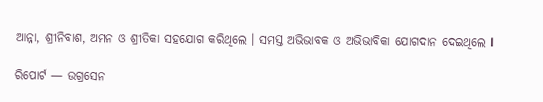ଆନ୍ନା, ଶ୍ରୀନିବାଶ, ଅମନ ଓ ଶ୍ରୀତିକା ସହଯୋଗ କରିଥିଲେ । ସମସ୍ତ ଅଭିଭାବକ ଓ ଅଭିଭାବିକା ଯୋଗଦାନ ଦେଇଥିଲେ l

ରିପୋର୍ଟ — ଉଗ୍ରସେନ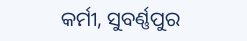କର୍ମୀ, ସୁବର୍ଣ୍ଣପୁର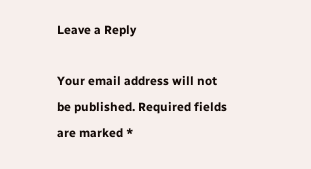Leave a Reply

Your email address will not be published. Required fields are marked *